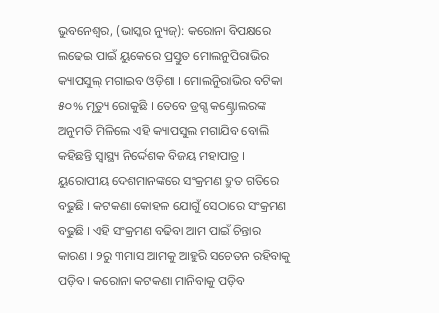ଭୁବନେଶ୍ୱର, (ଭାସ୍କର ନ୍ୟୁଜ୍): କରୋନା ବିପକ୍ଷରେ ଲଢେଇ ପାଇଁ ୟୁକେରେ ପ୍ରସ୍ତୁତ ମୋଲନୁପିରାଭିର କ୍ୟାପସୁଲ୍ ମଗାଇବ ଓଡ଼ିଶା । ମୋଲନୁିରାଭିର ବଟିକା ୫୦% ମୃତ୍ୟୁ ରୋକୁଛି । ତେବେ ଡ୍ରଗ୍ସ କଣ୍ଟ୍ରୋଲରଙ୍କ ଅନୁମତି ମିଳିଲେ ଏହି କ୍ୟାପସୁଲ ମଗାଯିବ ବୋଲି କହିଛନ୍ତି ସ୍ୱାସ୍ଥ୍ୟ ନିର୍ଦ୍ଦେଶକ ବିଜୟ ମହାପାତ୍ର । ୟୁରୋପୀୟ ଦେଶମାନଙ୍କରେ ସଂକ୍ରମଣ ଦ୍ରୁତ ଗତିରେ ବଢୁଛି । କଟକଣା କୋହଳ ଯୋଗୁଁ ସେଠାରେ ସଂକ୍ରମଣ ବଢୁଛି । ଏହି ସଂକ୍ରମଣ ବଢିବା ଆମ ପାଇଁ ଚିନ୍ତାର କାରଣ । ୨ରୁ ୩ମାସ ଆମକୁ ଆହୁରି ସଚେତନ ରହିବାକୁ ପଡ଼ିବ । କରୋନା କଟକଣା ମାନିବାକୁ ପଡ଼ିବ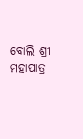ବୋଲି ଶ୍ରୀ ମହାପାତ୍ର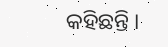କହିଛନ୍ତି ।